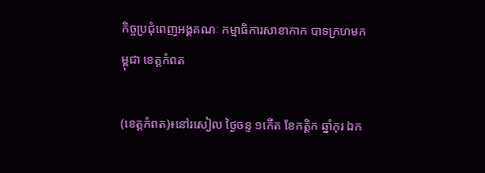កិច្ចប្រជុំពេញអង្គគណៈ កម្មាធិការសាខាកាក បាទក្រហមកម្ពុជា ខេត្តកំពត

(ខេត្តកំពត)៖នៅរសៀល ថ្ងៃចន្ទ ១កើត ខែកត្តិក ឆ្នាំកុរ ឯក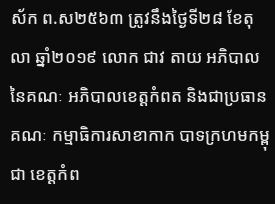ស័ក ព.ស២៥៦៣ ត្រូវនឹងថ្ងៃទី២៨ ខែតុលា ឆ្នាំ២០១៩ លោក ជាវ តាយ អភិបាលនៃគណៈ អភិបាលខេត្តកំពត និងជាប្រធានគណៈ កម្មាធិការសាខាកាក បាទក្រហមកម្ពុជា ខេត្តកំព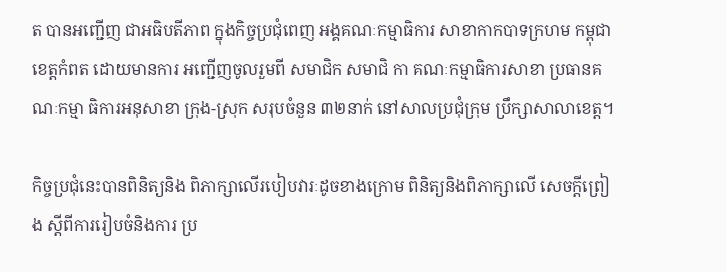ត បានអញ្ជើញ ជាអធិបតីភាព ក្នុងកិច្ចប្រជុំពេញ អង្គគណៈកម្មាធិការ សាខាកាកបាទក្រហម កម្ពុជាខេត្តកំពត ដោយមានការ អញ្ជើញចូលរួមពី សមាជិក សមាជិ កា គណៈកម្មាធិការសាខា ប្រធានគណៈកម្មា ធិការអនុសាខា ក្រុង-ស្រុក សរុបចំនួន ៣២នាក់ នៅសាលប្រជុំក្រុម ប្រឹក្សាសាលាខេត្ត។

កិច្ចប្រជុំនេះបានពិនិត្យនិង ពិភាក្សាលើរបៀបវារៈដូចខាងក្រោម ពិនិត្យនិងពិភាក្សាលើ សេចក្តីព្រៀង ស្តីពីការរៀបចំនិងការ ប្រ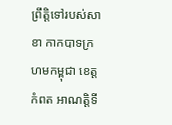ព្រឹត្តិទៅរបស់សាខា កាកបាទក្រហមកម្ពុជា ខេត្តកំពត អាណត្តិទី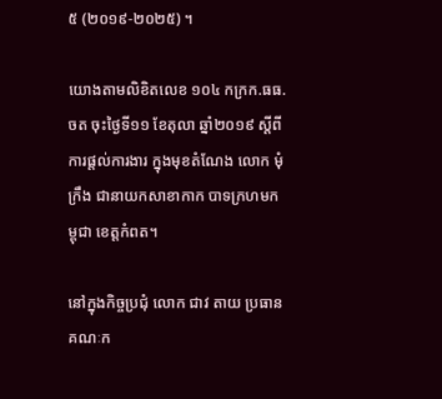៥ (២០១៩-២០២៥) ។

យោងតាមលិខិតលេខ ១០៤ កក្រក.ធធ.ចត ចុះថ្ងៃទី១១ ខែតុលា ឆ្នាំ២០១៩ ស្តីពីការផ្តល់ការងារ ក្នុងមុខតំណែង លោក មុំ ក្រឹង ជានាយកសាខាកាក បាទក្រហមកម្ពុជា ខេត្តកំពត។

នៅក្នុងកិច្ចប្រជុំ លោក ជាវ តាយ ប្រធានគណៈក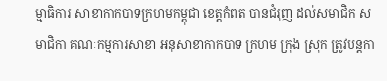ម្មាធិការ សាខាកាកបាទក្រហមកម្ពុជា ខេត្តកំពត បានជំរុញ ដល់សមាជិក សមាជិកា គណៈកម្មការសាខា អនុសាខាកាកបាទ ក្រហម ក្រុង ស្រុក ត្រូវបន្តកា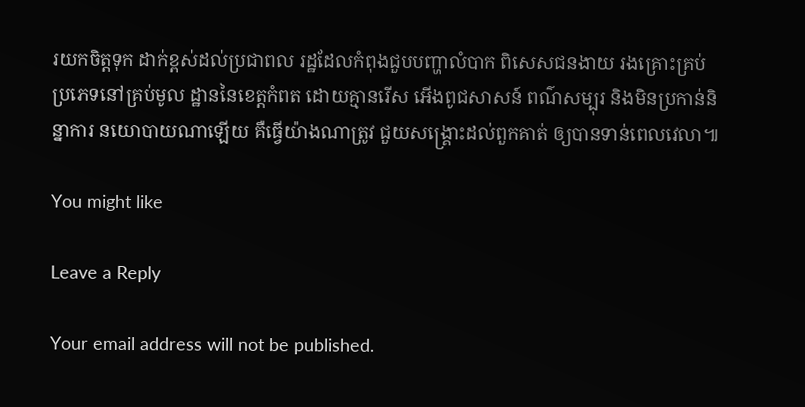រយកចិត្តទុក ដាក់ខ្ពស់ដល់ប្រជាពល រដ្ឋដែលកំពុងជួបបញ្ហាលំបាក ពិសេសជនងាយ រងគ្រោះគ្រប់ ប្រភេទនៅគ្រប់មូល ដ្ឋាននៃខេត្តកំពត ដោយគ្មានរើស អើងពូជសាសន៍ ពណ៌សម្បុរ និងមិនប្រកាន់និន្នាការ នយោបាយណាឡើយ គឺធ្វើយ៉ាងណាត្រូវ ជួយសង្គ្រោះដល់ពួកគាត់ ឲ្យបានទាន់ពេលវេលា៕

You might like

Leave a Reply

Your email address will not be published.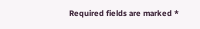Required fields are marked *